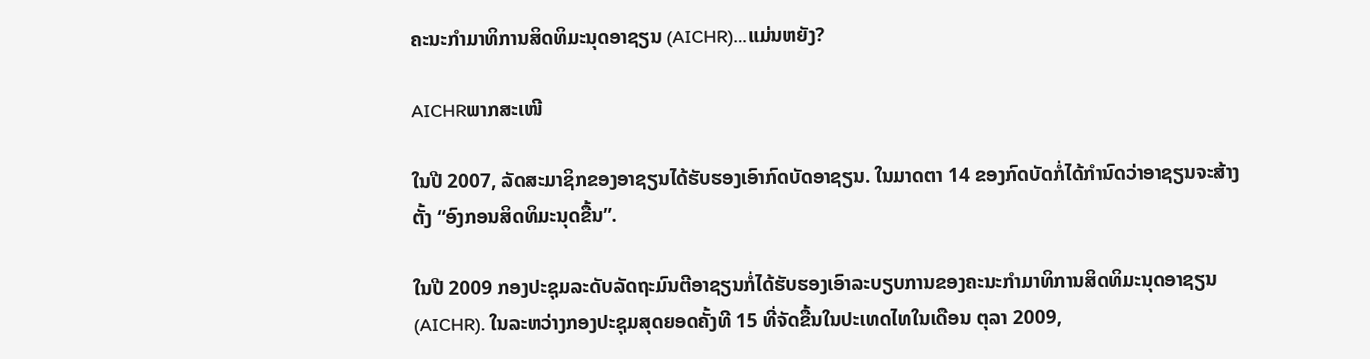ຄະນະກຳມາທິການສິດທິມະນຸດອາຊຽນ (AICHR)…ແມ່ນຫຍັງ?

AICHRພາກສະເໜີ

ໃນປີ 2007, ລັດສະມາຊິກຂອງອາຊຽນໄດ້ຮັບຮອງເອົາກົດບັດອາຊຽນ. ໃນມາດຕາ 14 ຂອງກົດບັດກໍ່ໄດ້ກຳນົດວ່າອາຊຽນຈະສ້າງຕັ້ງ “ອົງກອນສິດທິມະນຸດຂື້ນ”.

ໃນປີ 2009 ກອງປະຊຸມລະດັບລັດຖະມົນຕີອາຊຽນກໍ່ໄດ້ຮັບຮອງເອົາລະບຽບການຂອງຄະນະກຳມາທິການສິດທິມະນຸດອາຊຽນ (AICHR). ໃນລະຫວ່າງກອງປະຊຸມສຸດຍອດຄັ້ງທີ 15 ທີ່ຈັດຂື້ນໃນປະເທດໄທໃນເດືອນ ຕຸລາ 2009,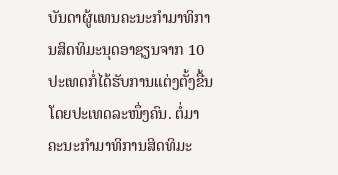ບັນດາຜູ້ແທນຄະນະກຳມາທິການສິດທິມະນຸດອາຊຽນຈາກ 10 ປະເທດກໍ່ໄດ້ຮັບການແຕ່ງຕັ້ງຂື້ນໂດຍປະເທດລະໜຶ່ງຄົນ. ຕໍ່ມາຄະນະກຳມາທິການສິດທິມະ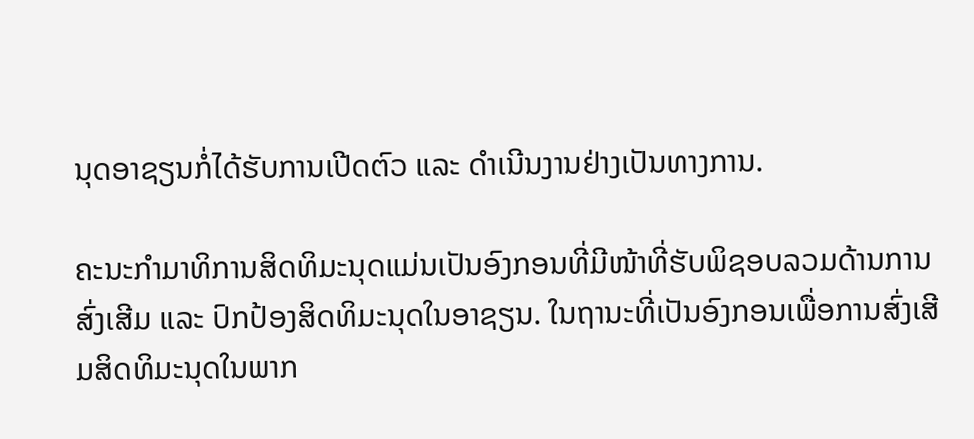ນຸດອາຊຽນກໍ່ໄດ້ຮັບການເປີດຕົວ ແລະ ດຳເນີນງານຢ່າງເປັນທາງການ.

ຄະນະກຳມາທິການສິດທິມະນຸດແມ່ນເປັນອົງກອນທີ່ມີໜ້າທີ່ຮັບພິຊອບລວມດ້ານການສົ່ງເສີມ ແລະ ປົກປ້ອງສິດທິມະນຸດໃນອາຊຽນ. ໃນຖານະທີ່ເປັນອົງກອນເພື່ອການສົ່ງເສີມສິດທິມະນຸດໃນພາກ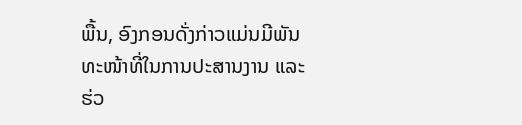ພື້ນ, ອົງກອນດັ່ງກ່າວແມ່ນມີພັນທະໜ້າທີ່ໃນການປະສານງານ ແລະ ຮ່ວ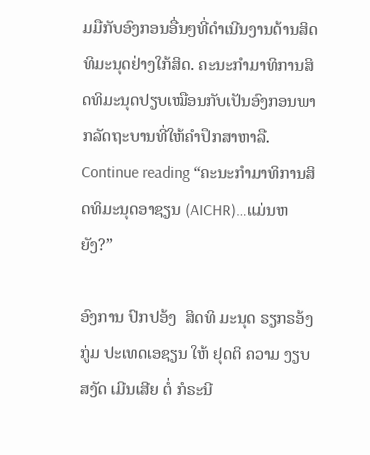ມມືກັບອົງກອນອື່ນໆທີ່ດຳເນີນງານດ້ານສິດທິມະນຸດຢ່າງໃກ້ສິດ. ຄະນະກຳມາທິການສິດທິມະນຸດປຽບເໝືອນກັບເປັນອົງກອນພາກລັດຖະບານທີ່ໃຫ້ຄຳປຶກສາຫາລື. Continue reading “ຄະນະກຳມາທິການສິດທິມະນຸດອາຊຽນ (AICHR)…ແມ່ນຫຍັງ?”

ອົງການ ປົກປອ້ງ  ສິດທິ ມະນຸດ ຣຽກຣອ້ງ ກູ່ມ ປະເທດເອຊຽນ ໃຫ້ ຢຸດຕິ ຄວາມ ງຽບສງັດ ເມີນເສີຍ ຕໍ່ ກໍຣະນີ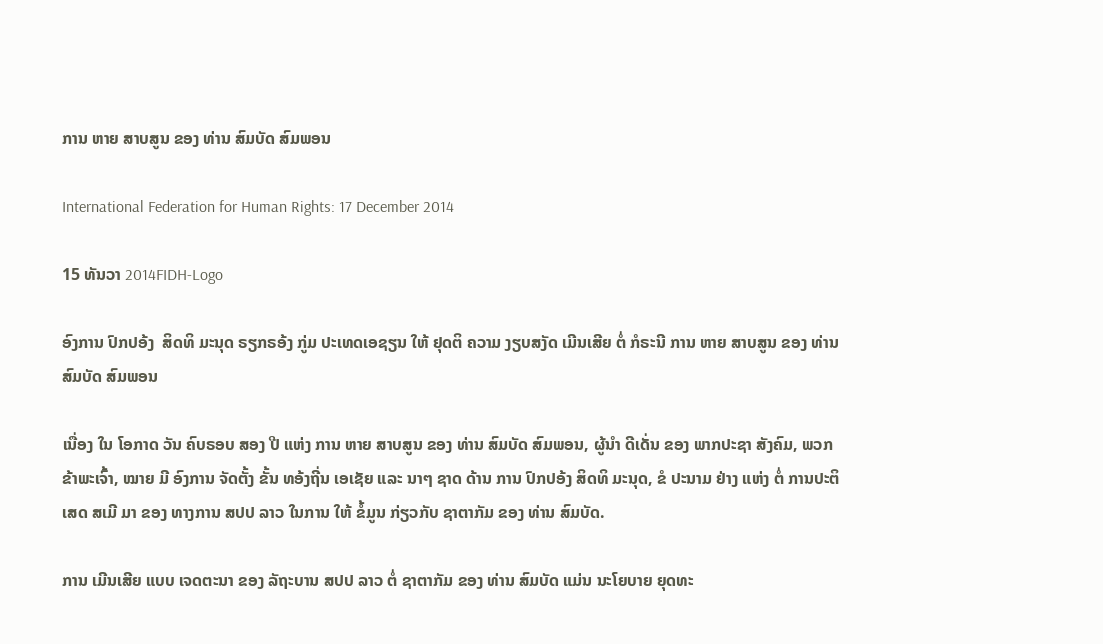ການ ຫາຍ ສາບສູນ ຂອງ ທ່ານ ສົມບັດ ສົມພອນ

International Federation for Human Rights: 17 December 2014

15 ທັນວາ 2014FIDH-Logo

ອົງການ ປົກປອ້ງ  ສິດທິ ມະນຸດ ຣຽກຣອ້ງ ກູ່ມ ປະເທດເອຊຽນ ໃຫ້ ຢຸດຕິ ຄວາມ ງຽບສງັດ ເມີນເສີຍ ຕໍ່ ກໍຣະນີ ການ ຫາຍ ສາບສູນ ຂອງ ທ່ານ ສົມບັດ ສົມພອນ

ເນື່ອງ ໃນ ໂອກາດ ວັນ ຄົບຣອບ ສອງ ປີ ແຫ່ງ ການ ຫາຍ ສາບສູນ ຂອງ ທ່ານ ສົມບັດ ສົມພອນ, ຜູ້ນໍາ ດີເດັ່ນ ຂອງ ພາກປະຊາ ສັງຄົມ, ພວກ ຂ້າພະເຈົ້າ, ໝາຍ ມີ ອົງການ ຈັດຕັ້ງ ຂັ້ນ ທອ້ງຖີ່ນ ເອເຊັຍ ແລະ ນາໆ ຊາດ ດ້ານ ການ ປົກປອ້ງ ສິດທິ ມະນຸດ, ຂໍ ປະນາມ ຢ່າງ ແຫ່ງ ຕໍ່ ການປະຕິເສດ ສເມີ ມາ ຂອງ ທາງການ ສປປ ລາວ ໃນການ ໃຫ້ ຂໍ້ມູນ ກ່ຽວກັບ ຊາຕາກັມ ຂອງ ທ່ານ ສົມບັດ.

ການ ເມີນເສີຍ ແບບ ເຈດຕະນາ ຂອງ ລັຖະບານ ສປປ ລາວ ຕໍ່ ຊາຕາກັມ ຂອງ ທ່ານ ສົມບັດ ແມ່ນ ນະໂຍບາຍ ຍຸດທະ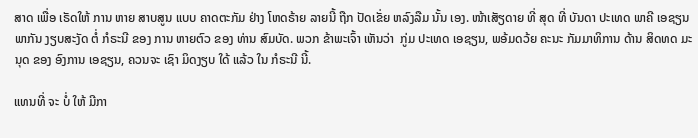ສາດ ເພື່ອ ເຣັດໃຫ້ ການ ຫາຍ ສາບສູນ ແບບ ຄາດຕະກັມ ຢ່າງ ໂຫດຣ້າຍ ລາຍນີ້ ຖືກ ປັດເຂັ່ຍ ຫລົງລືມ ນັ້ນ ເອງ. ໜ້າເສັຽດາຍ ທີ່ ສຸດ ທີ່ ບັນດາ ປະເທດ ພາຄີ ເອຊຽນ ພາກັນ ງຽບສະງັດ ຕໍ່ ກໍຣະນີ ຂອງ ການ ຫາຍຕົວ ຂອງ ທ່ານ ສົມບັດ. ພວກ ຂ້າພະເຈົ້າ ເຫັນວ່າ  ກູ່ມ ປະເທດ ເອຊຽນ, ພອ້ມດວ້ຍ ຄະນະ ກັມມາທິການ ດ້ານ ສິດທດ ມະນຸດ ຂອງ ອົງການ ເອຊຽນ, ຄວນຈະ ເຊົາ ມິດງຽບ ໃດ້ ແລ້ວ ໃນ ກໍຣະນີ ນີ້.

ແທນທີ່ ຈະ ບໍ່ ໃຫ້ ມີກາ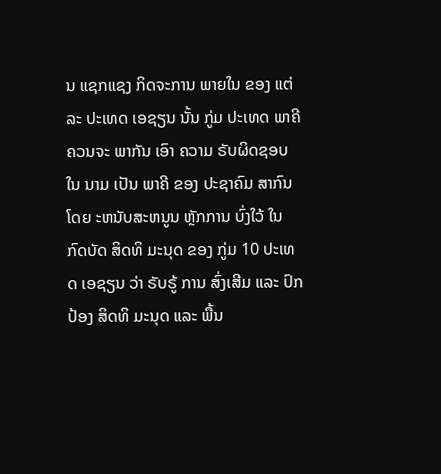ນ ແຊກແຊງ ກິດຈະການ ພາຍໃນ ຂອງ ແຕ່ລະ ປະເທດ ເອຊຽນ ນັ້ນ ກູ່ມ ປະເທດ ພາຄີ ຄວນຈະ ພາກັນ ເອົາ ຄວາມ ຣັບຜິດຊອບ ໃນ ນາມ ເປັນ ພາຄີ ຂອງ ປະຊາຄົມ ສາກົນ ໂດຍ ະຫນັບສະຫນູນ ຫຼັກການ ບົ່ງໃວ້ ໃນ ກົດບັດ ສິດທິ ມະນຸດ ຂອງ ກູ່ມ 10 ປະເທດ ເອຊຽນ ວ່າ ຣັບຣູ້ ການ ສົ່ງເສີມ ແລະ ປົກປ້ອງ ສິດທິ ມະນຸດ ແລະ ພື້ນ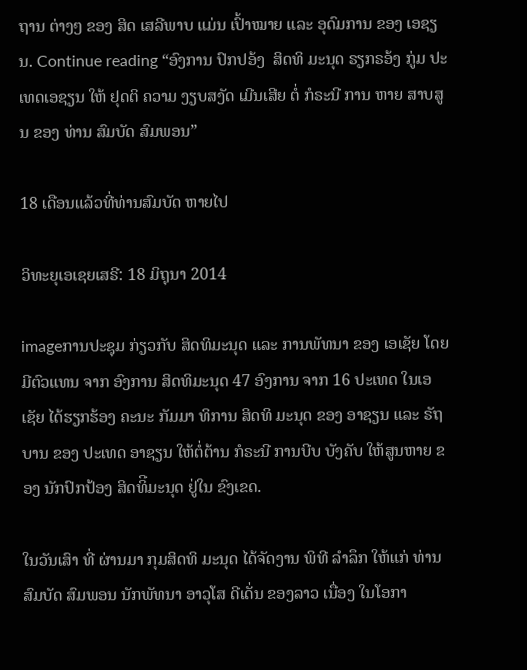ຖານ ຕ່າງໆ ຂອງ ສິດ ເສລີພາບ ແມ່ນ ເປົ້າໝາຍ ແລະ ອຸດົມການ ຂອງ ເອຊຽນ. Continue reading “ອົງການ ປົກປອ້ງ  ສິດທິ ມະນຸດ ຣຽກຣອ້ງ ກູ່ມ ປະເທດເອຊຽນ ໃຫ້ ຢຸດຕິ ຄວາມ ງຽບສງັດ ເມີນເສີຍ ຕໍ່ ກໍຣະນີ ການ ຫາຍ ສາບສູນ ຂອງ ທ່ານ ສົມບັດ ສົມພອນ”

18 ເດືອນແລ້ວທີ່ທ່ານສົມບັດ ຫາຍໄປ

ວິທະຍຸເອເຊຍເສຣີ: 18 ມິຖຸນາ 2014

imageການປະຊຸມ ກ່ຽວກັບ ສິດທິມະນຸດ ແລະ ການພັທນາ ຂອງ ເອເຊັຍ ໂດຍ ມີຕົວແທນ ຈາກ ອົງການ ສິດທິມະນຸດ 47 ອົງການ ຈາກ 16 ປະເທດ ໃນເອເຊັຍ ໄດ້ຮຽກຮ້ອງ ຄະນະ ກັມມາ ທິການ ສິດທິ ມະນຸດ ຂອງ ອາຊຽນ ແລະ ຣັຖບານ ຂອງ ປະເທດ ອາຊຽນ ໃຫ້ຕໍ່ຕ້ານ ກໍຣະນີ ການບີບ ບັງຄັບ ໃຫ້ສູນຫາຍ ຂອງ ນັກປົກປ້ອງ ສິດທິີມະນຸດ ຢູ່ໃນ ຂົງເຂດ.

ໃນວັນເສົາ ທີ່ ຜ່ານມາ ກຸມສິດທິ ມະນຸດ ໄດ້ຈັດງານ ພິທີ ລຳລຶກ ໃຫ້ແກ່ ທ່ານ ສົມບັດ ສົມພອນ ນັກພັທນາ ອາວຸໂສ ດີເດັ່ນ ຂອງລາວ ເນື່ອງ ໃນໂອກາ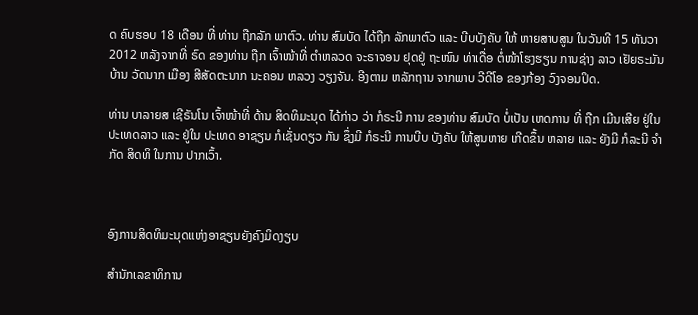ດ ຄົບຮອບ 18 ເດືອນ ທີ່ ທ່ານ ຖືກລັກ ພາຕົວ. ທ່ານ ສົມບັດ ໄດ້ຖືກ ລັກພາຕົວ ແລະ ບີບບັງຄັບ ໃຫ້ ຫາຍສາບສູນ ໃນວັນທີ 15 ທັນວາ 2012 ຫລັງຈາກທີ່ ຣົດ ຂອງທ່ານ ຖືກ ເຈົ້າໜ້າທີ່ ຕຳຫລວດ ຈະຣາຈອນ ຢຸດຢູ່ ຖະໜົນ ທ່າເດື່ອ ຕໍ່ໜ້າໂຮງຮຽນ ການຊ່າງ ລາວ ເຢັຍຣະມັນ ບ້ານ ວັດນາກ ເມືອງ ສີສັດຕະນາກ ນະຄອນ ຫລວງ ວຽງຈັນ. ອີງຕາມ ຫລັກຖານ ຈາກພາບ ວີດີໂອ ຂອງກ້ອງ ວົງຈອນປິດ.

ທ່ານ ບາລາຍສ ເຊີຣັນໂນ ເຈົ້າໜ້າທີ່ ດ້ານ ສິດທິມະນຸດ ໄດ້ກ່າວ ວ່າ ກໍຣະນີ ການ ຂອງທ່ານ ສົມບັດ ບໍ່ເປັນ ເຫດການ ທີ່ ຖືກ ເມີນເສີຍ ຢູ່ໃນ ປະເທດລາວ ແລະ ຢູ່ໃນ ປະເທດ ອາຊຽນ ກໍເຊັ່ນດຽວ ກັນ ຊຶ່ງມີ ກໍຣະນີ ການບີບ ບັງຄັບ ໃຫ້ສູນຫາຍ ເກີດຂຶ້ນ ຫລາຍ ແລະ ຍັງມີ ກໍລະນີ ຈຳກັດ ສິດທິ ໃນການ ປາກເວົ້າ.



ອົງການສິດທິມະນຸດແຫ່ງອາຊຽນຍັງຄົງມິດງຽບ

ສຳນັກເລຂາທິການ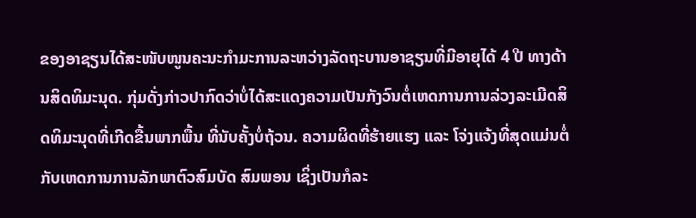ຂອງອາຊຽນໄດ້ສະໜັບໜູນຄະນະກຳມະການລະຫວ່າງລັດຖະບານອາຊຽນທີ່ມີອາຍຸໄດ້ 4 ປີ ທາງດ້ານສິດທິມະນຸດ. ກຸ່ມດັ່ງກ່າວປາກົດວ່າບໍ່ໄດ້ສະແດງຄວາມເປັນກັງວົນຕໍ່ເຫດການການລ່ວງລະເມີດສິດທິມະນຸດທີ່ເກີດຂື້ນພາກພື້ນ ທີ່ນັບຄັ້ງບໍ່ຖ້ວນ. ຄວາມຜິດທີ່ຮ້າຍແຮງ ແລະ ໂຈ່ງແຈ້ງທີ່ສຸດແມ່ນຕໍ່ກັບເຫດການການລັກພາຕົວສົມບັດ ສົມພອນ ເຊິ່ງເປັນກໍລະ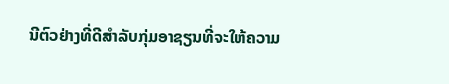ນີຕົວຢ່າງທີ່ດີສຳລັບກຸ່ມອາຊຽນທີ່ຈະໃຫ້ຄວາມ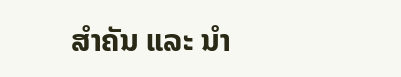ສຳຄັນ ແລະ ນຳ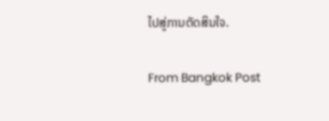ໄປສູ່ການຕັດສິນໃຈ.

From Bangkok Post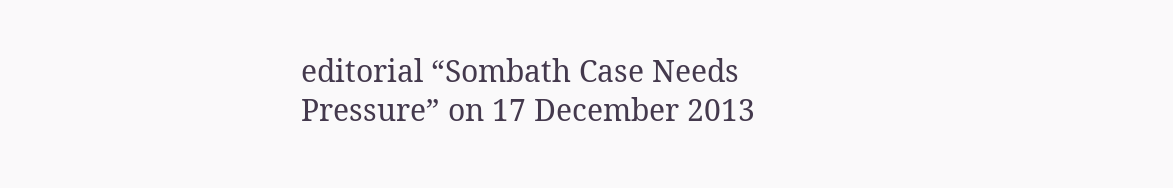editorial “Sombath Case Needs Pressure” on 17 December 2013